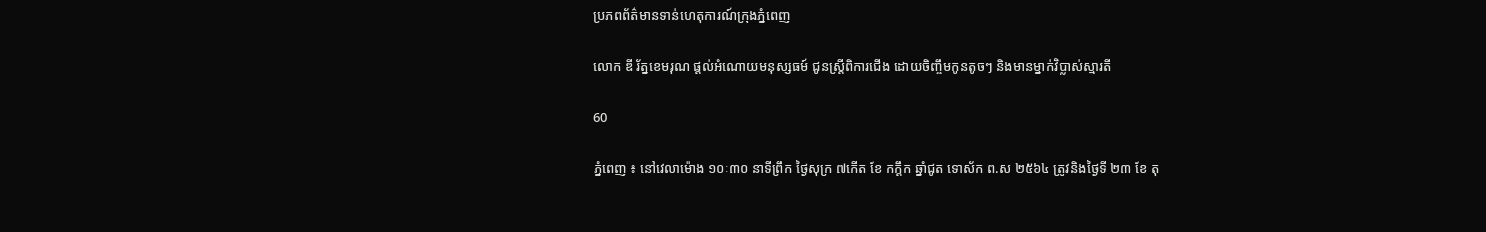ប្រភពព័ត៌មានទាន់ហេតុការណ៍ក្រុងភ្នំពេញ

លោក ឌី រ័ត្នខេមរុណ ផ្តល់អំណោយមនុស្សធម៍ ជូនស្ត្រីពិការជើង ដោយចិញ្ចឹមកូនតូចៗ និងមានម្នាក់វិប្លាស់ស្មារតី

60

ភ្នំពេញ ៖ នៅវេលាម៉ោង ១០ៈ៣០ នាទីព្រឹក ថ្ងៃសុក្រ ៧កើត ខែ កក្តឹក ឆ្នាំជូត ទោស័ក ព.ស ២៥៦៤ ត្រូវនិងថ្ងៃទី ២៣ ខែ តុ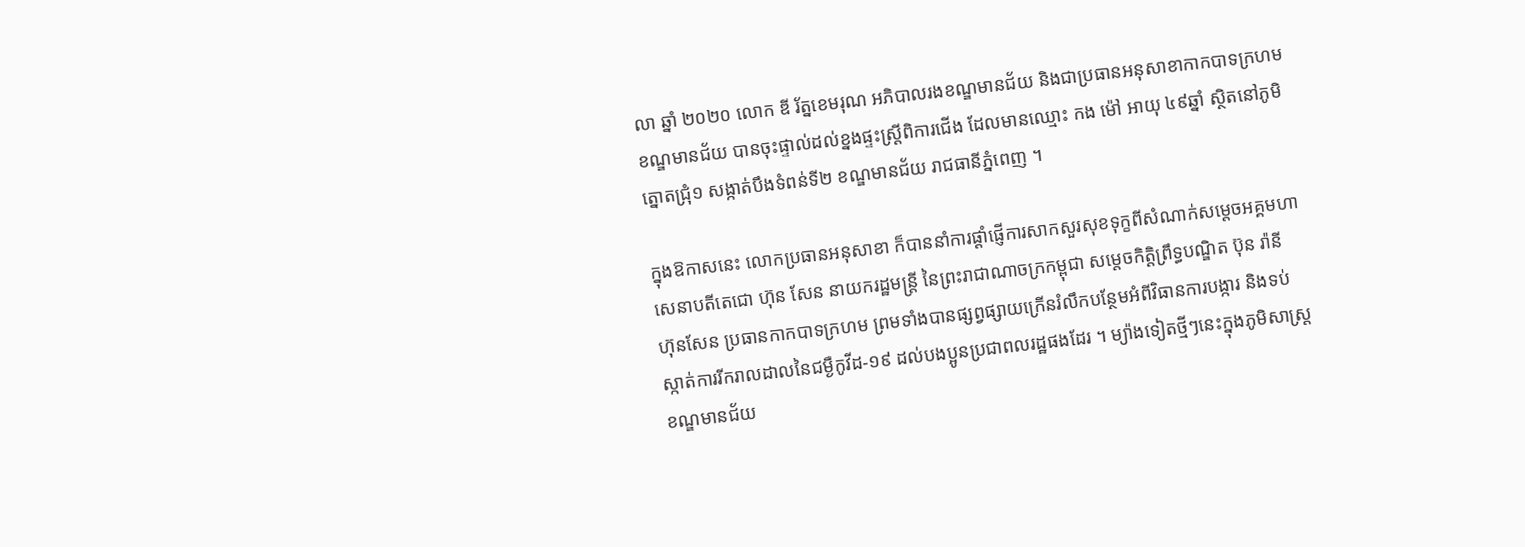លា ឆ្នាំ ២០២០ លោក ឌី រ័ត្នខេមរុណ អភិបាលរងខណ្ឌមានជ័យ និងជាប្រធានអនុសាខាកាកបាទក្រហមខណ្ឌមានជ័យ បានចុះផ្ទាល់ដល់ខ្នងផ្ទះស្ត្រីពិការជើង ដែលមានឈ្មោះ កង ម៉ៅ អាយុ ៤៩ឆ្នាំ ស្ថិតនៅភូមិត្នោតជ្រុំ១ សង្កាត់បឹងទំពន់ទី២ ខណ្ឌមានជ័យ រាជធានីភ្នំពេញ ។

ក្នុងឱកាសនេះ លោកប្រធានអនុសាខា ក៏បាននាំការផ្តាំផ្ញើការសាកសួរសុខទុក្ខពីសំណាក់សម្តេចអគ្គមហាសេនាបតីតេជោ ហ៊ុន សែន នាយករដ្ឋមន្ត្រី នៃព្រះរាជាណាចក្រកម្ពុជា សម្តេចកិត្តិព្រឹទ្ធបណ្ឌិត ប៊ុន រ៉ានី ហ៊ុនសែន ប្រធានកាកបាទក្រហម ព្រមទាំងបានផ្សព្វផ្សាយក្រើនរំលឹកបន្ថែមអំពីវិធានការបង្ការ និងទប់ស្កាត់ការរីករាលដាលនៃជម្ងឺកូវីដ-១៩ ដល់បងប្អូនប្រជាពលរដ្ឋផងដែរ ។ ម្យ៉ាងទៀតថ្មីៗនេះក្នុងភូមិសាស្ត្រខណ្ឌមានជ័យ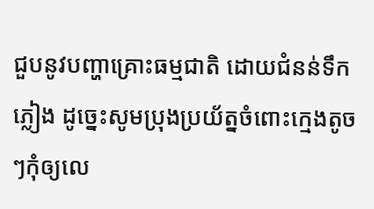ជួបនូវបញ្ហាគ្រោះធម្មជាតិ ដោយជំនន់ទឹកភ្លៀង ដូច្នេះសូមប្រុងប្រយ័ត្នចំពោះក្មេងតូចៗកុំឲ្យលេ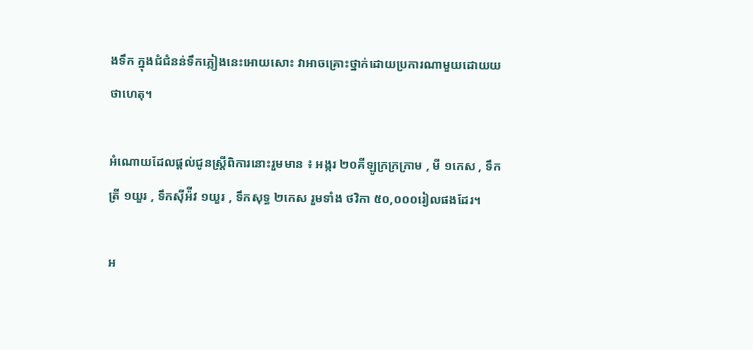ងទឹក ក្នុងជំជំនន់ទឹកភ្លៀងនេះអោយសោះ វាអាចគ្រោះថ្នាក់ដោយប្រការណាមួយដោយយថាហេតុ។

អំណោយដែលផ្តល់ជូនស្រ្តីពិការនោះរួមមាន ៖ អង្ករ ២០គីឡូក្រក្រក្រាម , មី ១កេស , ទឹកត្រី ១យួរ , ទឹកស៊ីអ៉ីវ ១យួរ , ទឹកសុទ្ធ ២កេស រួមទាំង ថវិកា ៥០,០០០រៀលផងដែរ។

អ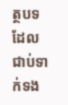ត្ថបទដែលជាប់ទាក់ទង